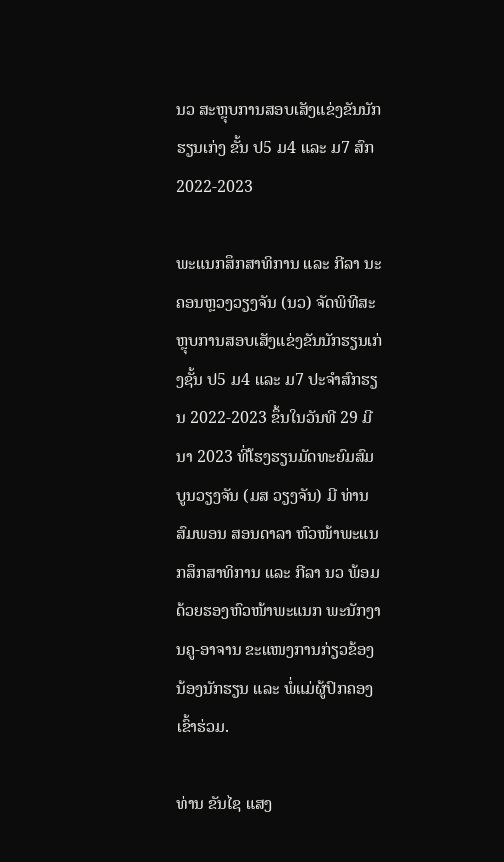ນວ ສະຫຼຸບການສອບເສັງແຂ່ງຂັນນັກຮຽນເກ່ງ ຂັ້ນ ປ5 ມ4 ແລະ ມ7 ສົກ 2022-2023

ພະແນກສຶກສາທິການ ແລະ ກີລາ ນະຄອນຫຼວງວຽງຈັນ (ນວ) ຈັດພິທີສະຫຼຸບການສອບເສັງແຂ່ງຂັນນັກຮຽນເກ່ງຊັ້ນ ປ5 ມ4 ແລະ ມ7 ປະຈຳສົກຮຽນ 2022-2023 ຂຶ້ນໃນວັນທີ 29 ມີນາ 2023 ທີ່ໂຮງຮຽນມັດທະຍົມສົມບູນວຽງຈັນ (ມສ ວຽງຈັນ) ມີ ທ່ານ ສົມພອນ ສອນດາລາ ຫົວໜ້າພະແນກສຶກສາທິການ ແລະ ກີລາ ນວ ພ້ອມດ້ວຍຮອງຫົວໜ້າພະແນກ ພະນັກງານຄູ-ອາຈານ ຂະແໜງການກ່ຽວຂ້ອງ ນ້ອງນັກຮຽນ ແລະ ພໍ່ແມ່ຜູ້ປົກຄອງເຂົ້າຮ່ວມ.

ທ່ານ ຂັນໄຊ ແສງ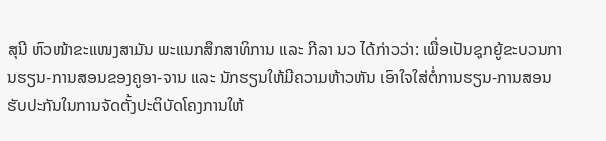ສຸນີ ຫົວໜ້າຂະແໜງສາມັນ ພະແນກສຶກສາທິການ ແລະ ກີລາ ນວ ໄດ້ກ່າວວ່າ: ເພື່ອເປັນຊຸກຍູ້ຂະບວນການຮຽນ-ການສອນຂອງຄູອາ-ຈານ ແລະ ນັກຮຽນໃຫ້ມີຄວາມຫ້າວຫັນ ເອົາໃຈໃສ່ຕໍ່ການຮຽນ-ການສອນຮັບປະກັນໃນການຈັດຕັ້ງປະຕິບັດໂຄງການໃຫ້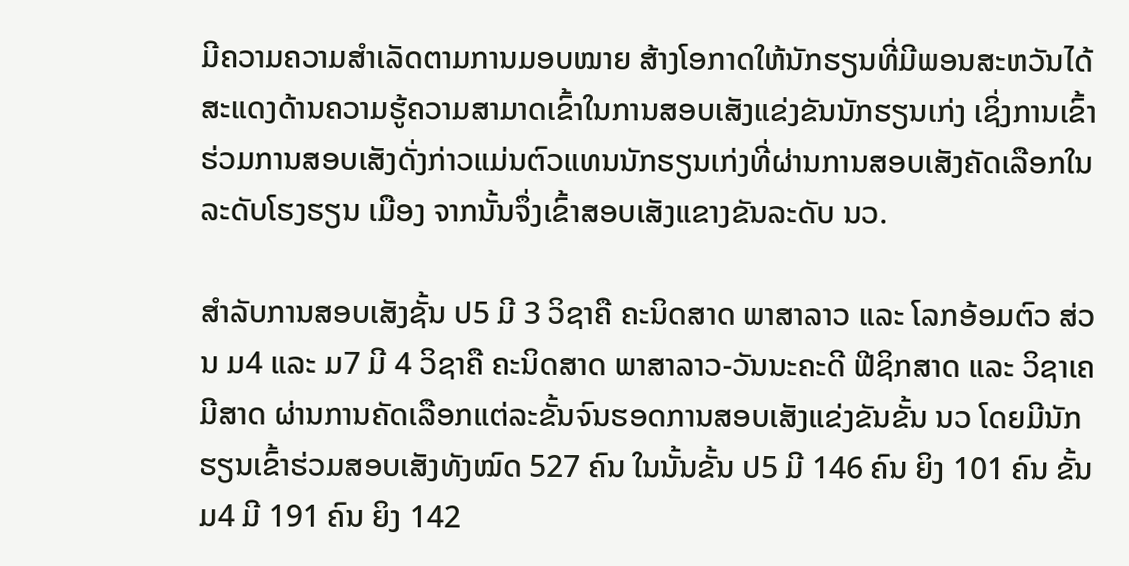ມີຄວາມຄວາມສຳເລັດຕາມການມອບໝາຍ ສ້າງໂອກາດໃຫ້ນັກຮຽນທີ່ມີພອນສະຫວັນໄດ້ສະແດງດ້ານຄວາມຮູ້ຄວາມສາມາດເຂົ້າໃນການສອບເສັງແຂ່ງຂັນນັກຮຽນເກ່ງ ເຊິ່ງການເຂົ້າຮ່ວມການສອບເສັງດັ່ງກ່າວແມ່ນຕົວແທນນັກຮຽນເກ່ງທີ່ຜ່ານການສອບເສັງຄັດເລືອກໃນລະດັບໂຮງຮຽນ ເມືອງ ຈາກນັ້ນຈຶ່ງເຂົ້າສອບເສັງແຂາງຂັນລະດັບ ນວ.

ສຳລັບການສອບເສັງຊັ້ນ ປ5 ມີ 3 ວິຊາຄື ຄະນິດສາດ ພາສາລາວ ແລະ ໂລກອ້ອມຕົວ ສ່ວນ ມ4 ແລະ ມ7 ມີ 4 ວິຊາຄື ຄະນິດສາດ ພາສາລາວ-ວັນນະຄະດີ ຟີຊິກສາດ ແລະ ວິຊາເຄມີສາດ ຜ່ານການຄັດເລືອກແຕ່ລະຂັ້ນຈົນຮອດການສອບເສັງແຂ່ງຂັນຂັ້ນ ນວ ໂດຍມີນັກຮຽນເຂົ້າຮ່ວມສອບເສັງທັງໝົດ 527 ຄົນ ໃນນັ້ນຂັ້ນ ປ5 ມີ 146 ຄົນ ຍິງ 101 ຄົນ ຂັ້ນ ມ4 ມີ 191 ຄົນ ຍິງ 142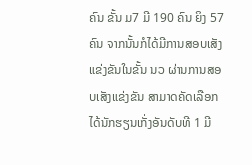ຄົນ ຂັ້ນ ມ7 ມີ 190 ຄົນ ຍິງ 57 ຄົນ ຈາກນັ້ນກໍໄດ້ມີການສອບເສັງແຂ່ງຂັນໃນຂັ້ນ ນວ ຜ່ານການສອບເສັງແຂ່ງຂັນ ສາມາດຄັດເລືອກໄດ້ນັກຮຽນເກັ່ງອັນດັບທີ 1 ມີ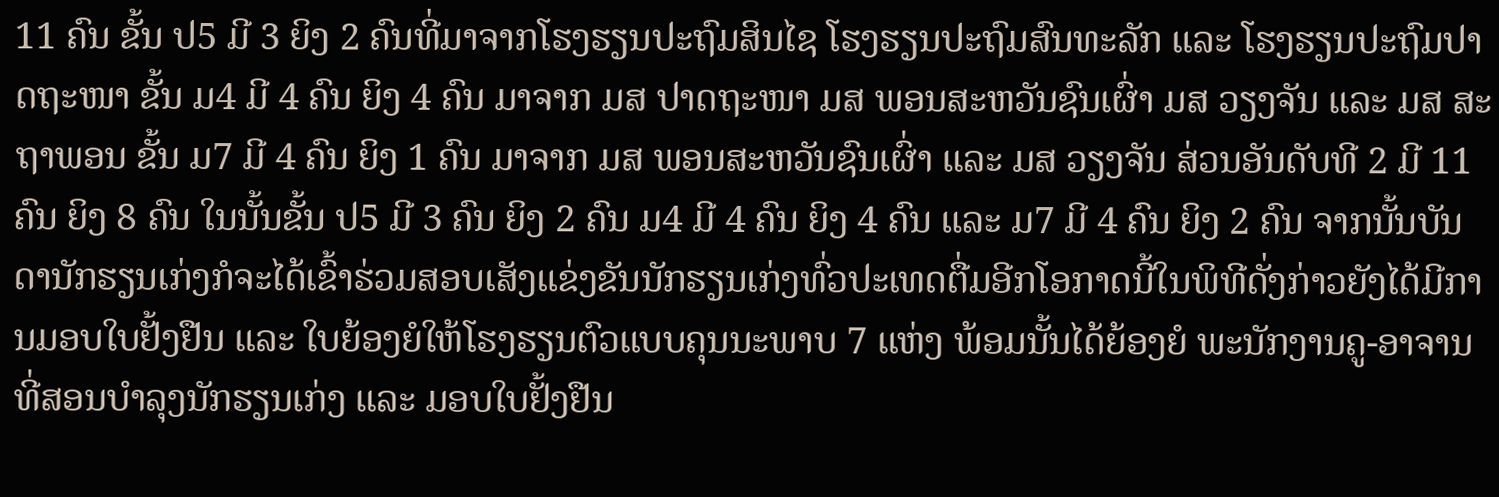11 ຄົນ ຂັ້ນ ປ5 ມີ 3 ຍິງ 2 ຄົນທີ່ມາຈາກໂຮງຮຽນປະຖົມສິນໄຊ ໂຮງຮຽນປະຖົມສົນທະລັກ ແລະ ໂຮງຮຽນປະຖົມປາດຖະໜາ ຂັ້ນ ມ4 ມີ 4 ຄົນ ຍິງ 4 ຄົນ ມາຈາກ ມສ ປາດຖະໜາ ມສ ພອນສະຫວັນຊົນເຜົ່າ ມສ ວຽງຈັນ ແລະ ມສ ສະຖາພອນ ຂັ້ນ ມ7 ມີ 4 ຄົນ ຍິງ 1 ຄົນ ມາຈາກ ມສ ພອນສະຫວັນຊົນເຜົ່າ ແລະ ມສ ວຽງຈັນ ສ່ວນອັນດັບທີ 2 ມີ 11 ຄົນ ຍິງ 8 ຄົນ ໃນນັ້ນຂັ້ນ ປ5 ມີ 3 ຄົນ ຍິງ 2 ຄົນ ມ4 ມີ 4 ຄົນ ຍິງ 4 ຄົນ ແລະ ມ7 ມີ 4 ຄົນ ຍິງ 2 ຄົນ ຈາກນັ້ນບັນດານັກຮຽນເກ່ງກໍຈະໄດ້ເຂົ້າຮ່ວມສອບເສັງແຂ່ງຂັນນັກຮຽນເກ່ງທົ່ວປະເທດຕື່ມອີກໂອກາດນີ້ໃນພິທີດັ່ງກ່າວຍັງໄດ້ມີການມອບໃບຢັ້ງຢືນ ແລະ ໃບຍ້ອງຍໍໃຫ້ໂຮງຮຽນຕົວແບບຄຸນນະພາບ 7 ແຫ່ງ ພ້ອມນັ້ນໄດ້ຍ້ອງຍໍ ພະນັກງານຄູ-ອາຈານທີ່ສອນບຳລຸງນັກຮຽນເກ່ງ ແລະ ມອບໃບຢັ້ງຢືນ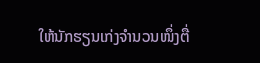ໃຫ້ນັກຮຽນເກ່ງຈຳນວນໜຶ່ງຕື່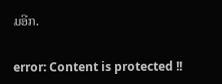ມອີກ.

error: Content is protected !!